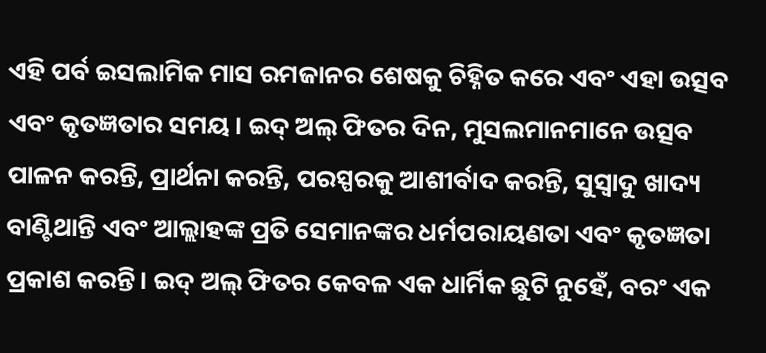ଏହି ପର୍ବ ଇସଲାମିକ ମାସ ରମଜାନର ଶେଷକୁ ଚିହ୍ନିତ କରେ ଏବଂ ଏହା ଉତ୍ସବ ଏବଂ କୃତଜ୍ଞତାର ସମୟ। ଇଦ୍ ଅଲ୍ ଫିତର ଦିନ, ମୁସଲମାନମାନେ ଉତ୍ସବ ପାଳନ କରନ୍ତି, ପ୍ରାର୍ଥନା କରନ୍ତି, ପରସ୍ପରକୁ ଆଶୀର୍ବାଦ କରନ୍ତି, ସୁସ୍ୱାଦୁ ଖାଦ୍ୟ ବାଣ୍ଟିଥାନ୍ତି ଏବଂ ଆଲ୍ଲାହଙ୍କ ପ୍ରତି ସେମାନଙ୍କର ଧର୍ମପରାୟଣତା ଏବଂ କୃତଜ୍ଞତା ପ୍ରକାଶ କରନ୍ତି। ଇଦ୍ ଅଲ୍ ଫିତର କେବଳ ଏକ ଧାର୍ମିକ ଛୁଟି ନୁହେଁ, ବରଂ ଏକ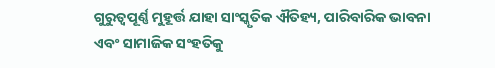ଗୁରୁତ୍ୱପୂର୍ଣ୍ଣ ମୁହୂର୍ତ୍ତ ଯାହା ସାଂସ୍କୃତିକ ଐତିହ୍ୟ, ପାରିବାରିକ ଭାବନା ଏବଂ ସାମାଜିକ ସଂହତିକୁ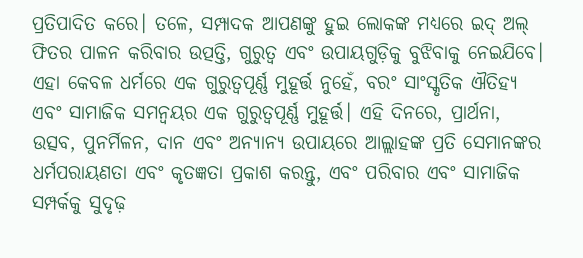ପ୍ରତିପାଦିତ କରେ। ତଳେ, ସମ୍ପାଦକ ଆପଣଙ୍କୁ ହୁଇ ଲୋକଙ୍କ ମଧ୍ୟରେ ଇଦ୍ ଅଲ୍ ଫିତର ପାଳନ କରିବାର ଉତ୍ପତ୍ତି, ଗୁରୁତ୍ୱ ଏବଂ ଉପାୟଗୁଡ଼ିକୁ ବୁଝିବାକୁ ନେଇଯିବେ।
ଏହା କେବଳ ଧର୍ମରେ ଏକ ଗୁରୁତ୍ୱପୂର୍ଣ୍ଣ ମୁହୂର୍ତ୍ତ ନୁହେଁ, ବରଂ ସାଂସ୍କୃତିକ ଐତିହ୍ୟ ଏବଂ ସାମାଜିକ ସମନ୍ୱୟର ଏକ ଗୁରୁତ୍ୱପୂର୍ଣ୍ଣ ମୁହୂର୍ତ୍ତ। ଏହି ଦିନରେ, ପ୍ରାର୍ଥନା, ଉତ୍ସବ, ପୁନର୍ମିଳନ, ଦାନ ଏବଂ ଅନ୍ୟାନ୍ୟ ଉପାୟରେ ଆଲ୍ଲାହଙ୍କ ପ୍ରତି ସେମାନଙ୍କର ଧର୍ମପରାୟଣତା ଏବଂ କୃତଜ୍ଞତା ପ୍ରକାଶ କରନ୍ତୁ, ଏବଂ ପରିବାର ଏବଂ ସାମାଜିକ ସମ୍ପର୍କକୁ ସୁଦୃଢ଼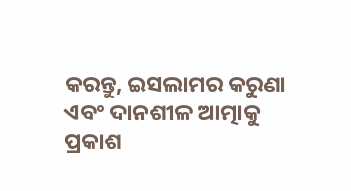କରନ୍ତୁ, ଇସଲାମର କରୁଣା ଏବଂ ଦାନଶୀଳ ଆତ୍ମାକୁ ପ୍ରକାଶ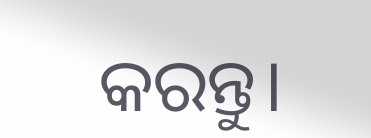କରନ୍ତୁ।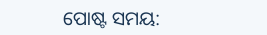ପୋଷ୍ଟ ସମୟ: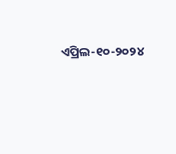ଏପ୍ରିଲ-୧୦-୨୦୨୪